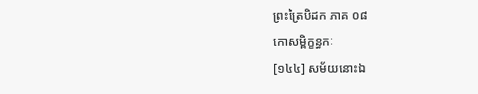ព្រះត្រៃបិដក ភាគ ០៨
កោសម្ពិក្ខន្ធកៈ
[១៤៤] សម័យនោះឯ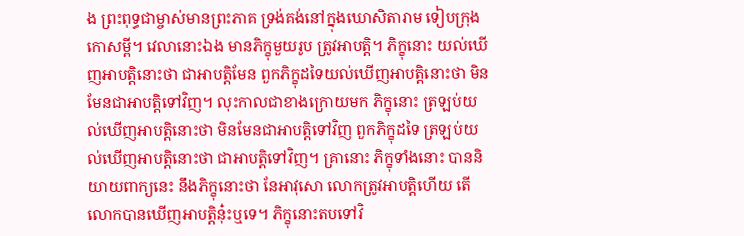ង ព្រះពុទ្ធជាម្ចាស់មានព្រះភាគ ទ្រង់គង់នៅក្នុងឃោសិតារាម ទៀបក្រុងកោសម្ពី។ វេលានោះឯង មានភិក្ខុមួយរូប ត្រូវអាបត្តិ។ ភិក្ខុនោះ យល់ឃើញអាបត្តិនោះថា ជាអាបត្តិមែន ពួកភិក្ខុដទៃយល់ឃើញអាបត្តិនោះថា មិនមែនជាអាបត្តិទៅវិញ។ លុះកាលជាខាងក្រោយមក ភិក្ខុនោះ ត្រឡប់យល់ឃើញអាបត្តិនោះថា មិនមែនជាអាបត្តិទៅវិញ ពួកភិក្ខុដទៃ ត្រឡប់យល់ឃើញអាបត្តិនោះថា ជាអាបត្តិទៅវិញ។ គ្រានោះ ភិក្ខុទាំងនោះ បាននិយាយពាក្យនេះ នឹងភិក្ខុនោះថា នែអាវុសោ លោកត្រូវអាបត្តិហើយ តើលោកបានឃើញអាបត្តិនុ៎ះឬទេ។ ភិក្ខុនោះតបទៅវិ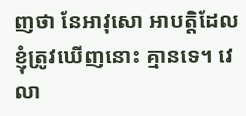ញថា នែអាវុសោ អាបត្តិដែលខ្ញុំត្រូវឃើញនោះ គ្មានទេ។ វេលា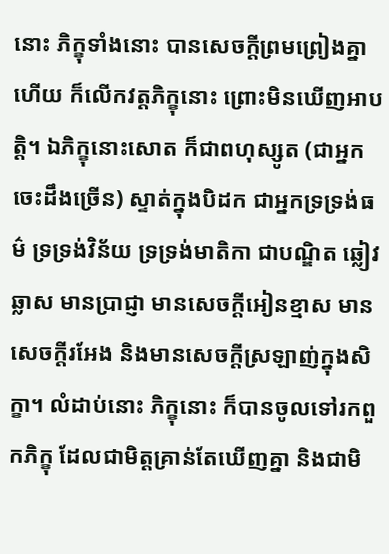នោះ ភិក្ខុទាំងនោះ បានសេចក្តីព្រមព្រៀងគ្នាហើយ ក៏លើកវត្តភិក្ខុនោះ ព្រោះមិនឃើញអាបត្តិ។ ឯភិក្ខុនោះសោត ក៏ជាពហុស្សូត (ជាអ្នកចេះដឹងច្រើន) ស្ទាត់ក្នុងបិដក ជាអ្នកទ្រទ្រង់ធម៌ ទ្រទ្រង់វិន័យ ទ្រទ្រង់មាតិកា ជាបណ្ឌិត ឆ្លៀវឆ្លាស មានប្រាជ្ញា មានសេចក្តីអៀនខ្មាស មានសេចក្តីរអែង និងមានសេចក្តីស្រឡាញ់ក្នុងសិក្ខា។ លំដាប់នោះ ភិក្ខុនោះ ក៏បានចូលទៅរកពួកភិក្ខុ ដែលជាមិត្តគ្រាន់តែឃើញគ្នា និងជាមិ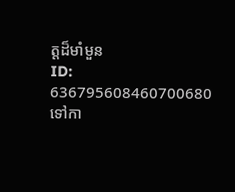ត្តដ៏មាំមួន
ID: 636795608460700680
ទៅកា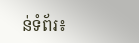ន់ទំព័រ៖